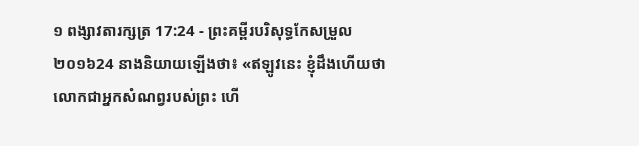១ ពង្សាវតារក្សត្រ 17:24 - ព្រះគម្ពីរបរិសុទ្ធកែសម្រួល ២០១៦24 នាងនិយាយឡើងថា៖ «ឥឡូវនេះ ខ្ញុំដឹងហើយថា លោកជាអ្នកសំណព្វរបស់ព្រះ ហើ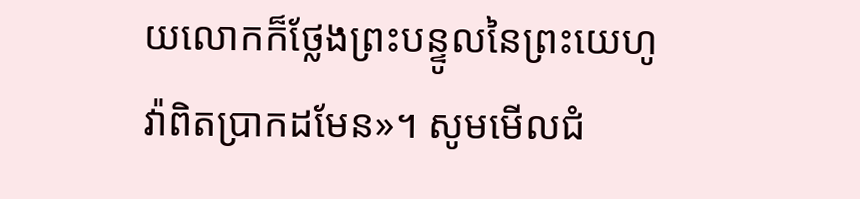យលោកក៏ថ្លែងព្រះបន្ទូលនៃព្រះយេហូវ៉ាពិតប្រាកដមែន»។ សូមមើលជំ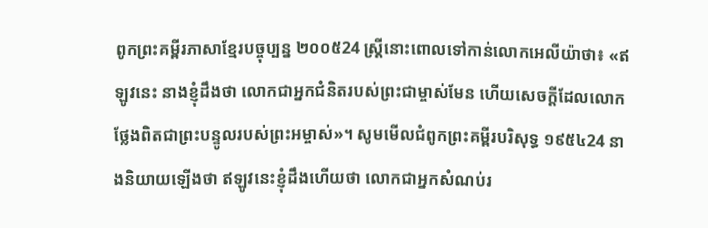ពូកព្រះគម្ពីរភាសាខ្មែរបច្ចុប្បន្ន ២០០៥24 ស្ត្រីនោះពោលទៅកាន់លោកអេលីយ៉ាថា៖ «ឥឡូវនេះ នាងខ្ញុំដឹងថា លោកជាអ្នកជំនិតរបស់ព្រះជាម្ចាស់មែន ហើយសេចក្ដីដែលលោកថ្លែងពិតជាព្រះបន្ទូលរបស់ព្រះអម្ចាស់»។ សូមមើលជំពូកព្រះគម្ពីរបរិសុទ្ធ ១៩៥៤24 នាងនិយាយឡើងថា ឥឡូវនេះខ្ញុំដឹងហើយថា លោកជាអ្នកសំណប់រ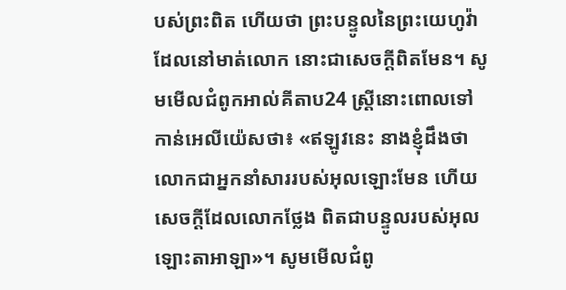បស់ព្រះពិត ហើយថា ព្រះបន្ទូលនៃព្រះយេហូវ៉ាដែលនៅមាត់លោក នោះជាសេចក្តីពិតមែន។ សូមមើលជំពូកអាល់គីតាប24 ស្ត្រីនោះពោលទៅកាន់អេលីយ៉េសថា៖ «ឥឡូវនេះ នាងខ្ញុំដឹងថា លោកជាអ្នកនាំសាររបស់អុលឡោះមែន ហើយសេចក្តីដែលលោកថ្លែង ពិតជាបន្ទូលរបស់អុលឡោះតាអាឡា»។ សូមមើលជំពូ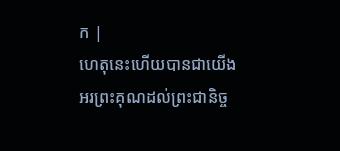ក |
ហេតុនេះហើយបានជាយើងអរព្រះគុណដល់ព្រះជានិច្ច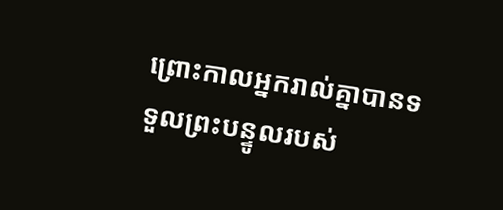ព្រោះកាលអ្នករាល់គ្នាបានទទួលព្រះបន្ទូលរបស់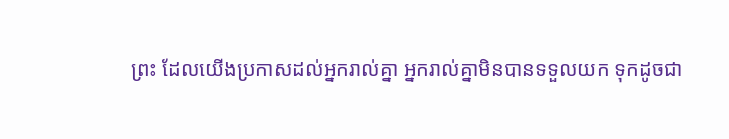ព្រះ ដែលយើងប្រកាសដល់អ្នករាល់គ្នា អ្នករាល់គ្នាមិនបានទទួលយក ទុកដូចជា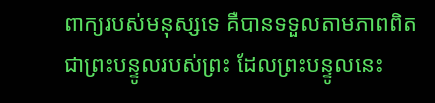ពាក្យរបស់មនុស្សទេ គឺបានទទួលតាមភាពពិតជាព្រះបន្ទូលរបស់ព្រះ ដែលព្រះបន្ទូលនេះ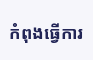កំពុងធ្វើការ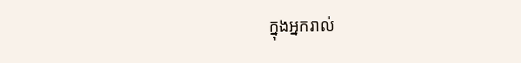ក្នុងអ្នករាល់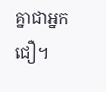គ្នាជាអ្នកជឿ។